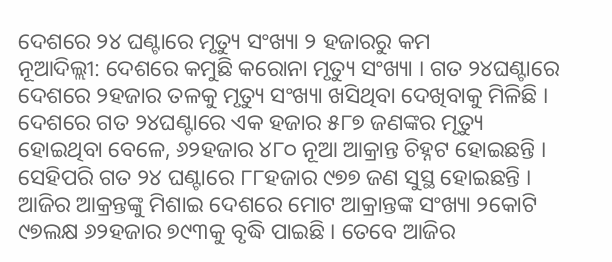ଦେଶରେ ୨୪ ଘଣ୍ଟାରେ ମୃତ୍ୟୁ ସଂଖ୍ୟା ୨ ହଜାରରୁ କମ
ନୂଆଦିଲ୍ଲୀ: ଦେଶରେ କମୁଛି କରୋନା ମୃତ୍ୟୁ ସଂଖ୍ୟା । ଗତ ୨୪ଘଣ୍ଟାରେ ଦେଶରେ ୨ହଜାର ତଳକୁ ମୃତ୍ୟୁ ସଂଖ୍ୟା ଖସିଥିବା ଦେଖିବାକୁ ମିଳିଛି । ଦେଶରେ ଗତ ୨୪ଘଣ୍ଟାରେ ଏକ ହଜାର ୫୮୭ ଜଣଙ୍କର ମୃତ୍ୟୁ ହୋଇଥିବା ବେଳେ, ୬୨ହଜାର ୪୮୦ ନୂଆ ଆକ୍ରାନ୍ତ ଚିହ୍ନଟ ହୋଇଛନ୍ତି । ସେହିପରି ଗତ ୨୪ ଘଣ୍ଟାରେ ୮୮ହଜାର ୯୭୭ ଜଣ ସୁସ୍ଥ ହୋଇଛନ୍ତି । ଆଜିର ଆକ୍ରନ୍ତଙ୍କୁ ମିଶାଇ ଦେଶରେ ମୋଟ ଆକ୍ରାନ୍ତଙ୍କ ସଂଖ୍ୟା ୨କୋଟି ୯୭ଲକ୍ଷ ୬୨ହଜାର ୭୯୩କୁ ବୃଦ୍ଧି ପାଇଛି । ତେବେ ଆଜିର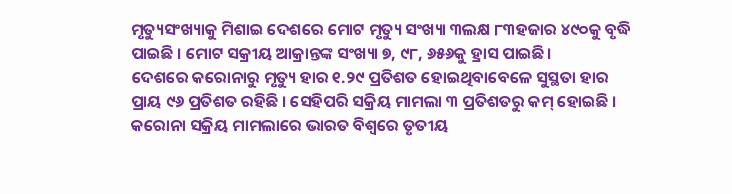ମୃତ୍ୟୁସଂଖ୍ୟାକୁ ମିଶାଇ ଦେଶରେ ମୋଟ ମୃତ୍ୟୁ ସଂଖ୍ୟା ୩ଲକ୍ଷ ୮୩ହଜାର ୪୯୦କୁ ବୃଦ୍ଧି ପାଇଛି । ମୋଟ ସକ୍ରୀୟ ଆକ୍ରାନ୍ତଙ୍କ ସଂଖ୍ୟା ୭, ୯୮, ୬୫୬କୁ ହ୍ରାସ ପାଇଛି।
ଦେଶରେ କରୋନାରୁ ମୃତ୍ୟୁ ହାର ୧.୨୯ ପ୍ରତିଶତ ହୋଇଥିବାବେଳେ ସୁସ୍ଥତା ହାର ପ୍ରାୟ ୯୬ ପ୍ରତିଶତ ରହିଛି । ସେହିପରି ସକ୍ରିୟ ମାମଲା ୩ ପ୍ରତିଶତରୁ କମ୍ ହୋଇଛି । କରୋନା ସକ୍ରିୟ ମାମଲାରେ ଭାରତ ବିଶ୍ୱରେ ତୃତୀୟ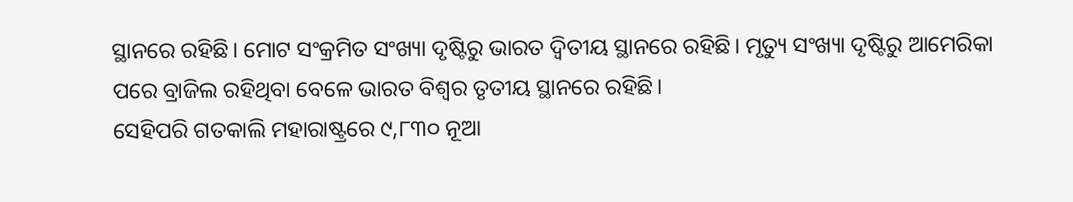ସ୍ଥାନରେ ରହିଛି। ମୋଟ ସଂକ୍ରମିତ ସଂଖ୍ୟା ଦୃଷ୍ଟିରୁ ଭାରତ ଦ୍ୱିତୀୟ ସ୍ଥାନରେ ରହିଛି। ମୃତ୍ୟୁ ସଂଖ୍ୟା ଦୃଷ୍ଟିରୁ ଆମେରିକା ପରେ ବ୍ରାଜିଲ ରହିଥିବା ବେଳେ ଭାରତ ବିଶ୍ୱର ତୃତୀୟ ସ୍ଥାନରେ ରହିଛି।
ସେହିପରି ଗତକାଲି ମହାରାଷ୍ଟ୍ରରେ ୯,୮୩୦ ନୂଆ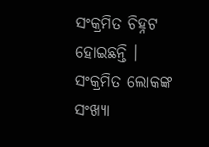ସଂକ୍ରମିତ ଚିହ୍ନଟ ହୋଇଛନ୍ତି । ସଂକ୍ରମିତ ଲୋକଙ୍କ ସଂଖ୍ୟା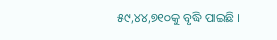୫୯,୪୪,୭୧୦କୁ ବୃଦ୍ଧି ପାଇଛି ।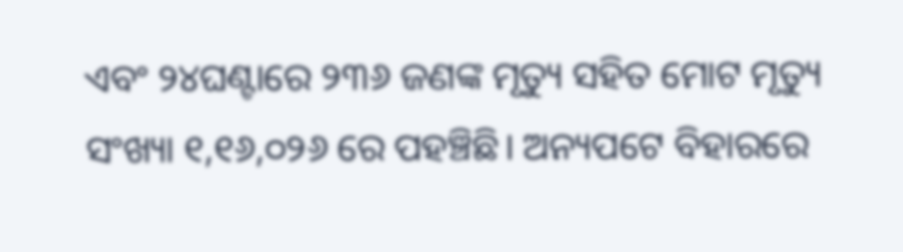ଏବଂ ୨୪ଘଣ୍ଟାରେ ୨୩୬ ଜଣଙ୍କ ମୃତ୍ୟୁ ସହିତ ମୋଟ ମୃତ୍ୟୁ ସଂଖ୍ୟା ୧,୧୬,୦୨୬ ରେ ପହଞ୍ଚିଛି। ଅନ୍ୟପଟେ ବିହାରରେ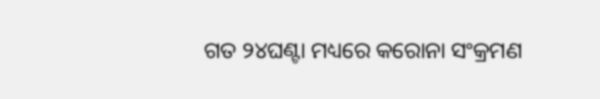ଗତ ୨୪ଘଣ୍ଟା ମଧ୍ୟରେ କରୋନା ସଂକ୍ରମଣ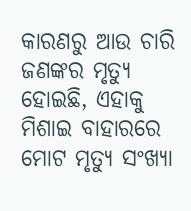କାରଣରୁ ଆଉ ଚାରି ଜଣଙ୍କର ମୃତ୍ୟୁ ହୋଇଛି, ଏହାକୁ ମିଶାଇ ବାହାରରେ ମୋଟ ମୃତ୍ୟୁ ସଂଖ୍ୟା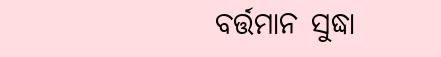ବର୍ତ୍ତମାନ ସୁଦ୍ଧା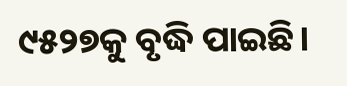୯୫୨୭କୁ ବୃଦ୍ଧି ପାଇଛି।